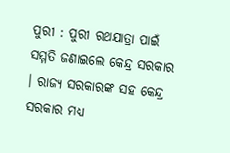ପୁରୀ : ପୁରୀ ରଥଯାତ୍ରା ପାଇଁ ସମ୍ମତି ଜଣାଇଲେ କେନ୍ଦ୍ର ସରକାର । ରାଜ୍ୟ ସରକାରଙ୍କ ସହ କେନ୍ଦ୍ର ସରକାର ମଧ୍ୟ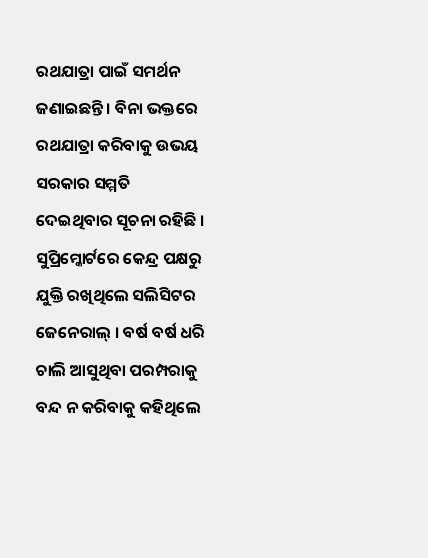ରଥଯାତ୍ରା ପାଇଁ ସମର୍ଥନ ଜଣାଇଛନ୍ତି । ବିନା ଭକ୍ତରେ ରଥଯାତ୍ରା କରିବାକୁ ଉଭୟ ସରକାର ସମ୍ମତି ଦେଇଥିବାର ସୂଚନା ରହିଛି । ସୁପ୍ରିମ୍କୋର୍ଟରେ କେନ୍ଦ୍ର ପକ୍ଷରୁ ଯୁକ୍ତି ରଖିଥିଲେ ସଲିସିଟର ଜେନେରାଲ୍ । ବର୍ଷ ବର୍ଷ ଧରି ଚାଲି ଆସୁଥିବା ପରମ୍ପରାକୁ ବନ୍ଦ ନ କରିବାକୁ କହିଥିଲେ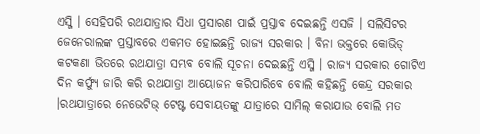ଏସ୍ଜି । ସେହିପରି ରଥଯାତ୍ରାର ସିଧା ପ୍ରସାରଣ ପାଇଁ ପ୍ରସ୍ତାବ ଦେଇଛନ୍ତି ଏସଜି । ସଲିସିଟର ଜେନେରାଲଙ୍କ ପ୍ରସ୍ତାବରେ ଏକମତ ହୋଇଛନ୍ତି ରାଜ୍ୟ ସରକାର । ବିନା ଭକ୍ତରେ କୋଭିଡ୍ କଟକଣା ଭିତରେ ରଥଯାତ୍ରା ସମ୍ଭବ ବୋଲି ସୂଚନା ଦେଇଛନ୍ତି ଏସ୍ଜି । ରାଜ୍ୟ ସରକାର ଗୋଟିଏ ଦିନ କର୍ଫ୍ୟୁ ଜାରି କରି ରଥଯାତ୍ରା ଆୟୋଜନ କରିପାରିବେ ବୋଲି କହିଛନ୍ତି କେନ୍ଦ୍ର ସରକାର ।ରଥଯାତ୍ରାରେ ନେଭେଟିଭ୍ ଟେଷ୍ଟ ସେବାୟତଙ୍କୁ ଯାତ୍ରାରେ ସାମିଲ୍ କରାଯାଉ ବୋଲି ମତ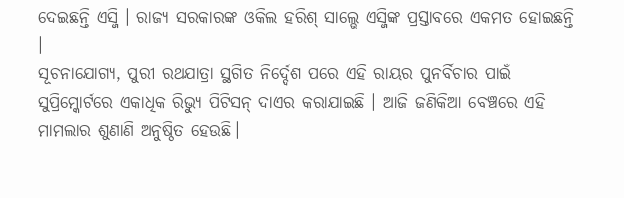ଦେଇଛନ୍ତି ଏସ୍ଜି । ରାଜ୍ୟ ସରକାରଙ୍କ ଓକିଲ ହରିଶ୍ ସାଲ୍ଭେ ଏସ୍ଜିଙ୍କ ପ୍ରସ୍ତାବରେ ଏକମତ ହୋଇଛନ୍ତି ।
ସୂଚନାଯୋଗ୍ୟ, ପୁରୀ ରଥଯାତ୍ରା ସ୍ଥଗିତ ନିର୍ଦ୍ଦେଶ ପରେ ଏହି ରାୟର ପୁନର୍ବିଚାର ପାଇଁ ସୁପ୍ରିମ୍କୋର୍ଟରେ ଏକାଧିକ ରିଭ୍ୟୁ ପିଟିସନ୍ ଦାଏର କରାଯାଇଛି । ଆଜି ଜଣିକିଆ ବେଞ୍ଚରେ ଏହି ମାମଲାର ଶୁଣାଣି ଅନୁଷ୍ଠିତ ହେଉଛି।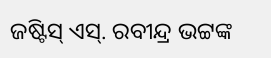ଜଷ୍ଟିସ୍ ଏସ୍. ରବୀନ୍ଦ୍ର ଭଟ୍ଟଙ୍କ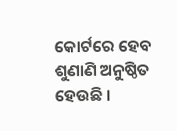କୋର୍ଟରେ ହେବ ଶୁଣାଣି ଅନୁଷ୍ଠିତ ହେଉଛି ।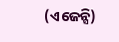(ଏଜେନ୍ସି)